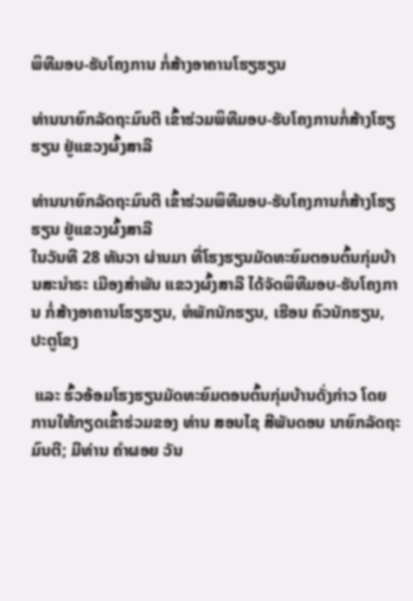ພິທີມອບ-ຮັບໂຄງການ ກໍ່ສ້າງອາຄານໂຮຽຮຽນ

ທ່ານນາຍົກລັດຖະມົນຕີ ເຂົ້າຮ່ວມພິທີມອບ-ຮັບໂຄງການກໍ່ສ້າງໂຮຽຮຽນ ຢູ່ແຂວງຜົ້ງສາລີ

ທ່ານນາຍົກລັດຖະມົນຕີ ເຂົ້າຮ່ວມພິທີມອບ-ຮັບໂຄງການກໍ່ສ້າງໂຮຽຮຽນ ຢູ່ແຂວງຜົ້ງສາລີ
ໃນວັນທີ 28 ທັນວາ ຜ່ານມາ ທີ່ໂຮງຮຽນມັດທະຍົມຕອນຕົ້ນກຸ່ມບ້ານສະນໍາຣະ ເມືອງສໍາພັນ ແຂວງຜົ້ງສາລີ ໄດ້ຈັດພິທີມອບ-ຮັບໂຄງການ ກໍ່ສ້າງອາຄານໂຮຽຮຽນ, ຫໍພັກນັກຮຽນ, ເຮືອນ ຄົວນັກຮຽນ, ປະຕູໂຂງ

 ແລະ ຮົ້ວອ້ອມໂຮງຮຽນມັດທະຍົມຕອນຕົ້ນກຸ່ມບ້ານດັ່ງກ່າວ ໂດຍການໃຫ້ກຽດເຂົ້າຮ່ວມຂອງ ທ່ານ ສອນໄຊ ສີພັນດອນ ນາຍົກລັດຖະມົນຕີ; ມີທ່ານ ຄໍາຜອຍ ວັນ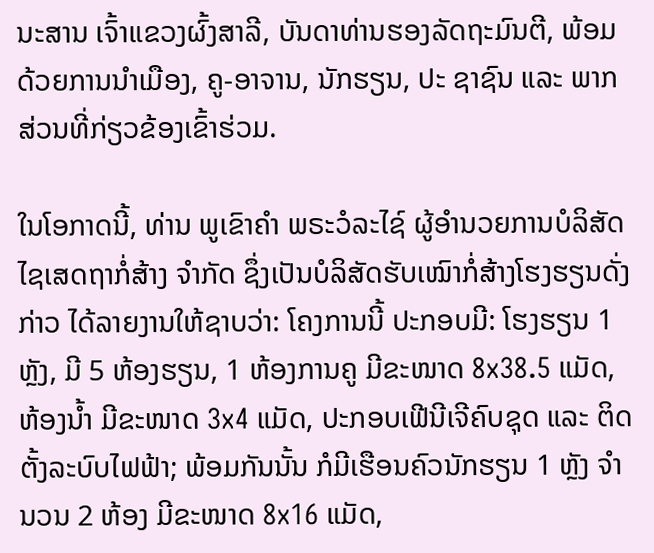ນະສານ ເຈົ້າແຂວງຜົ້ງສາລີ, ບັນດາທ່ານຮອງລັດຖະມົນຕີ, ພ້ອມດ້ວຍການນໍາເມືອງ, ຄູ-ອາຈານ, ນັກຮຽນ, ປະ ຊາຊົນ ແລະ ພາກສ່ວນທີ່ກ່ຽວຂ້ອງເຂົ້າຮ່ວມ.

ໃນໂອກາດນີ້, ທ່ານ ພູເຂົາຄໍາ ພຣະວໍລະໄຊ໌ ຜູ້ອໍານວຍການບໍລິສັດໄຊເສດຖາກໍ່ສ້າງ ຈໍາກັດ ຊຶ່ງເປັນບໍລິສັດຮັບເໝົາກໍ່ສ້າງໂຮງຮຽນດັ່ງກ່າວ ໄດ້ລາຍງານໃຫ້ຊາບວ່າ: ໂຄງການນີ້ ປະກອບມີ: ໂຮງຮຽນ 1 ຫຼັງ, ມີ 5 ຫ້ອງຮຽນ, 1 ຫ້ອງການຄູ ມີຂະໜາດ 8x38.5 ແມັດ, ຫ້ອງນໍ້າ ມີຂະໜາດ 3x4 ແມັດ, ປະກອບເຟີນີເຈີຄົບຊຸດ ແລະ ຕິດຕັ້ງລະບົບໄຟຟ້າ; ພ້ອມກັນນັ້ນ ກໍມີເຮືອນຄົວນັກຮຽນ 1 ຫຼັງ ຈໍານວນ 2 ຫ້ອງ ມີຂະໜາດ 8x16 ແມັດ,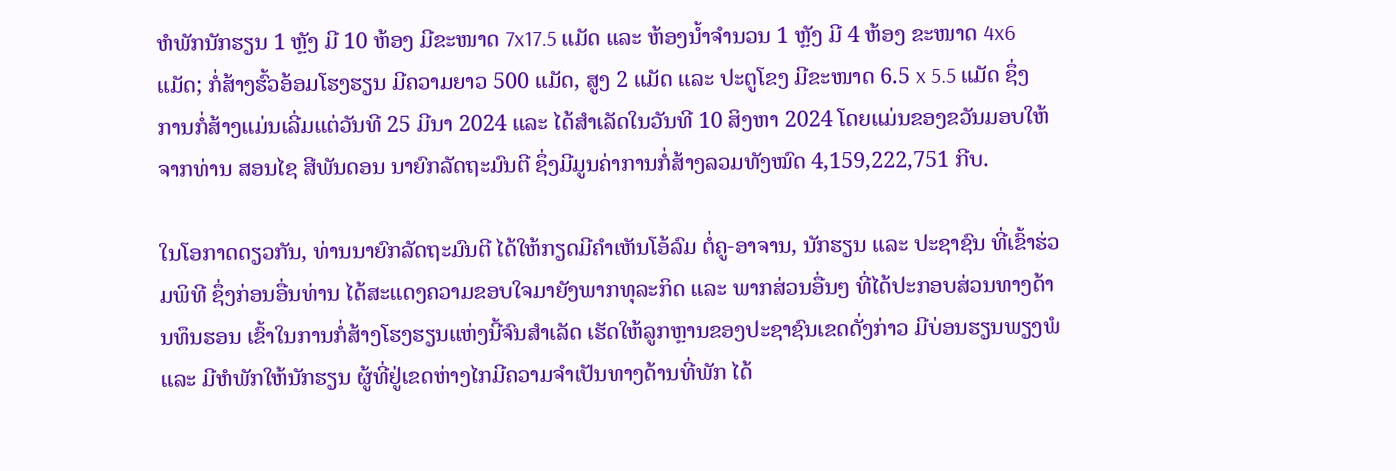ຫໍພັກນັກຮຽນ 1 ຫຼັງ ມີ 10 ຫ້ອງ ມີຂະໜາດ 7x17.5 ແມັດ ແລະ ຫ້ອງນໍ້າຈໍານວນ 1 ຫຼັງ ມີ 4 ຫ້ອງ ຂະໜາດ 4x6 ແມັດ; ກໍ່ສ້າງຮົ້ວອ້ອມໂຮງຮຽນ ມີຄວາມຍາວ 500 ແມັດ, ສູງ 2 ແມັດ ແລະ ປະຕູໂຂງ ມີຂະໜາດ 6.5 x 5.5 ແມັດ ຊຶ່ງການກໍ່ສ້າງແມ່ນເລີ່ມແຕ່ວັນທີ 25 ມີນາ 2024 ແລະ ໄດ້ສໍາເລັດໃນວັນທີ 10 ສິງຫາ 2024 ໂດຍແມ່ນຂອງຂວັນມອບໃຫ້ຈາກທ່ານ ສອນໄຊ ສີພັນດອນ ນາຍົກລັດຖະມົນຕີ ຊຶ່ງມີມູນຄ່າການກໍ່ສ້າງລວມທັງໝົດ 4,159,222,751 ກີບ.

ໃນໂອກາດດຽວກັນ, ທ່ານນາຍົກລັດຖະມົນຕີ ໄດ້ໃຫ້ກຽດມີຄຳເຫັນໂອ້ລົມ ຕໍ່ຄູ-ອາຈານ, ນັກຮຽນ ແລະ ປະຊາຊົນ ທີ່ເຂົ້າຮ່ວມພິທີ ຊຶ່ງກ່ອນອື່ນທ່ານ ໄດ້ສະແດງຄວາມຂອບໃຈມາຍັງພາກທຸລະກິດ ແລະ ພາກສ່ວນອື່ນໆ ທີ່ໄດ້ປະກອບສ່ວນທາງດ້ານທຶນຮອນ ເຂົ້າໃນການກໍ່ສ້າງໂຮງຮຽນແຫ່ງນີ້ຈົນສໍາເລັດ ເຮັດໃຫ້ລູກຫຼານຂອງປະຊາຊົນເຂດດັ່ງກ່າວ ມີບ່ອນຮຽນພຽງພໍ ແລະ ມີຫໍພັກໃຫ້ນັກຮຽນ ຜູ້ທີ່ຢູ່ເຂດຫ່າງໄກມີຄວາມຈໍາເປັນທາງດ້ານທີ່ພັກ ໄດ້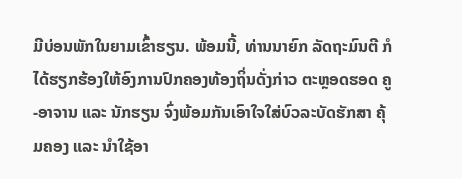ມີບ່ອນພັກໃນຍາມເຂົ້າຮຽນ. ພ້ອມນີ້, ທ່ານນາຍົກ ລັດຖະມົນຕີ ກໍໄດ້ຮຽກຮ້ອງໃຫ້ອົງການປົກຄອງທ້ອງຖິ່ນດັ່ງກ່າວ ຕະຫຼອດຮອດ ຄູ-ອາຈານ ແລະ ນັກຮຽນ ຈົ່ງພ້ອມກັນເອົາໃຈໃສ່ບົວລະບັດຮັກສາ ຄຸ້ມຄອງ ແລະ ນໍາໃຊ້ອາ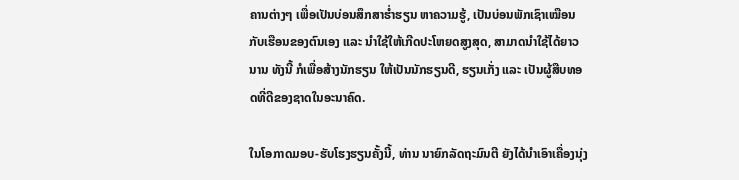ຄານຕ່າງໆ ເພື່ອເປັນບ່ອນສຶກສາຮໍ່າຮຽນ ຫາຄວາມຮູ້, ເປັນບ່ອນພັກເຊົາເໝືອນກັບເຮືອນຂອງຕົນເອງ ແລະ ນໍາໃຊ້ໃຫ້ເກີດປະໂຫຍດສູງສຸດ, ສາມາດນໍາໃຊ້ໄດ້ຍາວນານ ທັງນີ້ ກໍເພື່ອສ້າງນັກຮຽນ ໃຫ້ເປັນນັກຮຽນດີ, ຮຽນເກັ່ງ ແລະ ເປັນຜູ້ສືບທອດທີ່ດີຂອງຊາດໃນອະນາຄົດ.

ໃນໂອກາດມອບ-ຮັບໂຮງຮຽນຄັ້ງນີ້, ທ່ານ ນາຍົກລັດຖະມົນຕີ ຍັງໄດ້ນໍາເອົາເຄື່ອງນຸ່ງ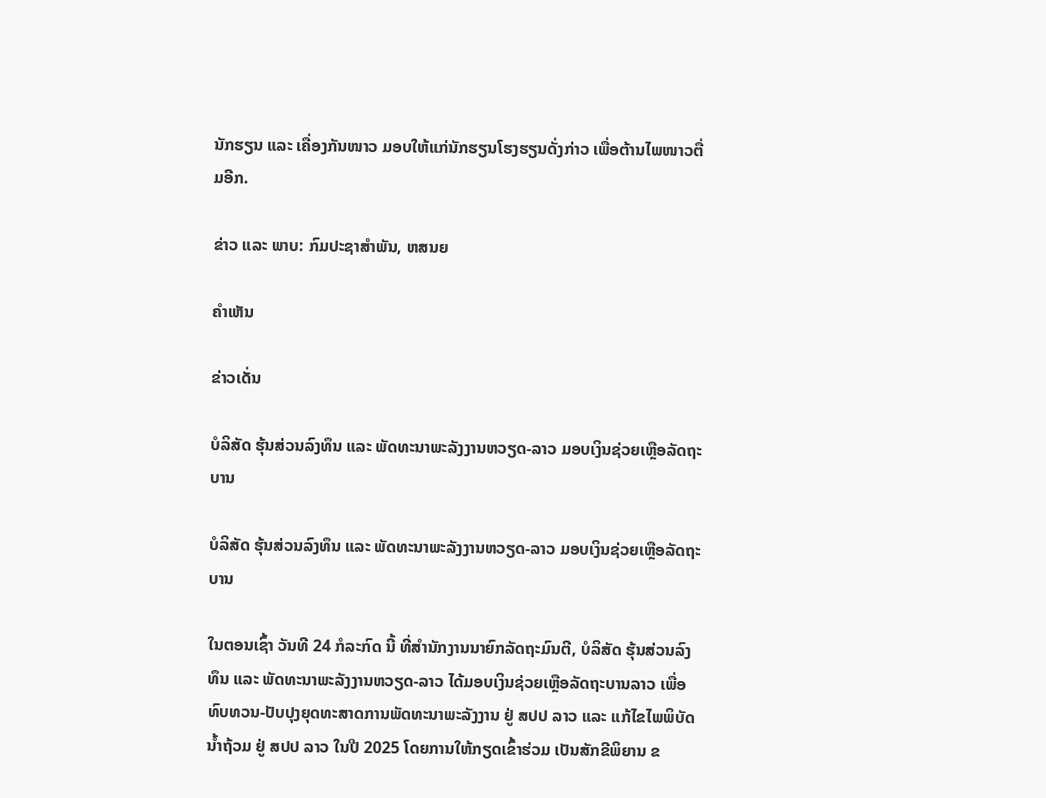ນັກຮຽນ ແລະ ເຄື່ອງກັນໜາວ ມອບໃຫ້ແກ່ນັກຮຽນໂຮງຮຽນດັ່ງກ່າວ ເພື່ອຕ້ານໄພໜາວຕື່ມອີກ.

ຂ່າວ ແລະ ພາບ: ກົມປະຊາສຳພັນ, ຫສນຍ

ຄໍາເຫັນ

ຂ່າວເດັ່ນ

ບໍລິສັດ ຮຸ້ນສ່ວນລົງທຶນ ແລະ ພັດທະນາພະລັງງານຫວຽດ-ລາວ ມອບເງິນຊ່ວຍເຫຼືອລັດຖະບານ

ບໍລິສັດ ຮຸ້ນສ່ວນລົງທຶນ ແລະ ພັດທະນາພະລັງງານຫວຽດ-ລາວ ມອບເງິນຊ່ວຍເຫຼືອລັດຖະບານ

ໃນຕອນເຊົ້າ ວັນທີ 24 ກໍລະກົດ ນີ້ ທີ່ສໍານັກງານນາຍົກລັດຖະມົນຕີ, ບໍລິສັດ ຮຸ້ນສ່ວນລົງທຶນ ແລະ ພັດທະນາພະລັງງານຫວຽດ-ລາວ ໄດ້ມອບເງິນຊ່ວຍເຫຼືອລັດຖະບານລາວ ເພື່ອທົບທວນ-ປັບປຸງຍຸດທະສາດການພັດທະນາພະລັງງານ ຢູ່ ສປປ ລາວ ແລະ ແກ້ໄຂໄພພິບັດນໍ້າຖ້ວມ ຢູ່ ສປປ ລາວ ໃນປີ 2025 ໂດຍການໃຫ້ກຽດເຂົ້າຮ່ວມ ເປັນສັກຂີພິຍານ ຂ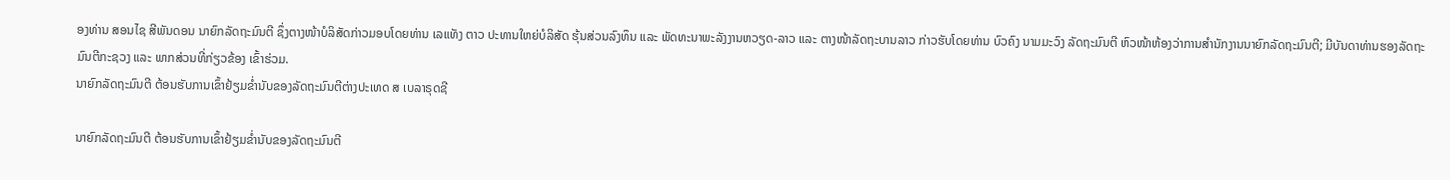ອງທ່ານ ສອນໄຊ ສີພັນດອນ ນາຍົກລັດຖະມົນຕີ ຊຶ່ງຕາງໜ້າບໍລິສັດກ່າວມອບໂດຍທ່ານ ເລແທັງ ຕາວ ປະທານໃຫຍ່ບໍລິສັດ ຮຸ້ນສ່ວນລົງທຶນ ແລະ ພັດທະນາພະລັງງານຫວຽດ-ລາວ ແລະ ຕາງໜ້າລັດຖະບານລາວ ກ່າວຮັບໂດຍທ່ານ ບົວຄົງ ນາມມະວົງ ລັດຖະມົນຕີ ຫົວໜ້າຫ້ອງວ່າການສຳນັກງານນາຍົກລັດຖະມົນຕີ; ມີບັນດາທ່ານຮອງລັດຖະມົນຕີກະຊວງ ແລະ ພາກສ່ວນທີ່ກ່ຽວຂ້ອງ ເຂົ້າຮ່ວມ.
ນາຍົກລັດຖະມົນຕີ ຕ້ອນຮັບການເຂົ້າຢ້ຽມຂໍ່ານັບຂອງລັດຖະມົນຕີຕ່າງປະເທດ ສ ເບລາຣຸດຊີ

ນາຍົກລັດຖະມົນຕີ ຕ້ອນຮັບການເຂົ້າຢ້ຽມຂໍ່ານັບຂອງລັດຖະມົນຕີ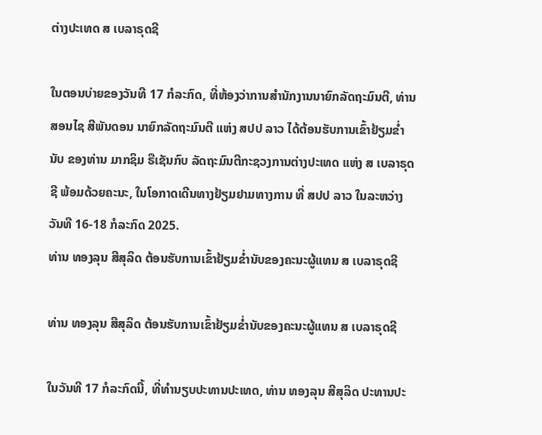ຕ່າງປະເທດ ສ ເບລາຣຸດຊີ

ໃນຕອນບ່າຍຂອງວັນທີ 17 ກໍລະກົດ, ທີ່ຫ້ອງວ່າການສຳນັກງານນາຍົກລັດຖະມົນຕີ, ທ່ານສອນໄຊ ສີພັນດອນ ນາຍົກລັດຖະມົນຕີ ແຫ່ງ ສປປ ລາວ ໄດ້ຕ້ອນຮັບການເຂົ້າຢ້ຽມຂໍ່ານັບ ຂອງທ່ານ ມາກຊິມ ຣືເຊັນກົບ ລັດຖະມົນຕີກະຊວງການຕ່າງປະເທດ ແຫ່ງ ສ ເບລາຣຸດຊີ ພ້ອມດ້ວຍຄະນະ, ໃນໂອກາດເດີນທາງຢ້ຽມຢາມທາງການ ທີ່ ສປປ ລາວ ໃນລະຫວ່າງ ວັນທີ 16-18 ກໍລະກົດ 2025.
ທ່ານ ທອງລຸນ ສີສຸລິດ ຕ້ອນຮັບການເຂົ້າຢ້ຽມຂໍ່ານັບຂອງຄະນະຜູ້ແທນ ສ ເບລາຣຸດຊີ

ທ່ານ ທອງລຸນ ສີສຸລິດ ຕ້ອນຮັບການເຂົ້າຢ້ຽມຂໍ່ານັບຂອງຄະນະຜູ້ແທນ ສ ເບລາຣຸດຊີ

ໃນວັນທີ 17 ກໍລະກົດນີ້, ທີ່ທໍານຽບປະທານປະເທດ, ທ່ານ ທອງລຸນ ສີສຸລິດ ປະທານປະ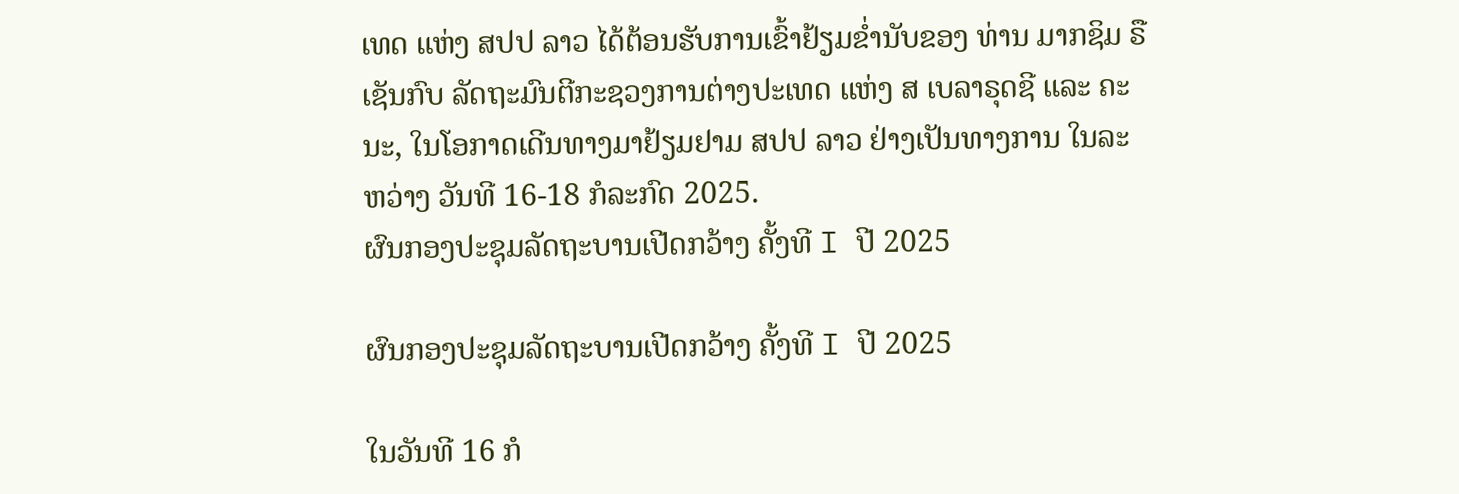ເທດ ແຫ່ງ ສປປ ລາວ ໄດ້ຕ້ອນຮັບການເຂົ້າຢ້ຽມຂໍ່ານັບຂອງ ທ່ານ ມາກຊິມ ຣືເຊັນກົບ ລັດຖະມົນຕີກະຊວງການຕ່າງປະເທດ ແຫ່ງ ສ ເບລາຣຸດຊີ ແລະ ຄະນະ, ໃນໂອກາດເດີນທາງມາຢ້ຽມຢາມ ສປປ ລາວ ຢ່າງເປັນທາງການ ໃນລະຫວ່າງ ວັນທີ 16-18 ກໍລະກົດ 2025.
ຜົນກອງປະຊຸມລັດຖະບານເປີດກວ້າງ ຄັ້ງທີ I ປີ 2025

ຜົນກອງປະຊຸມລັດຖະບານເປີດກວ້າງ ຄັ້ງທີ I ປີ 2025

ໃນວັນທີ 16 ກໍ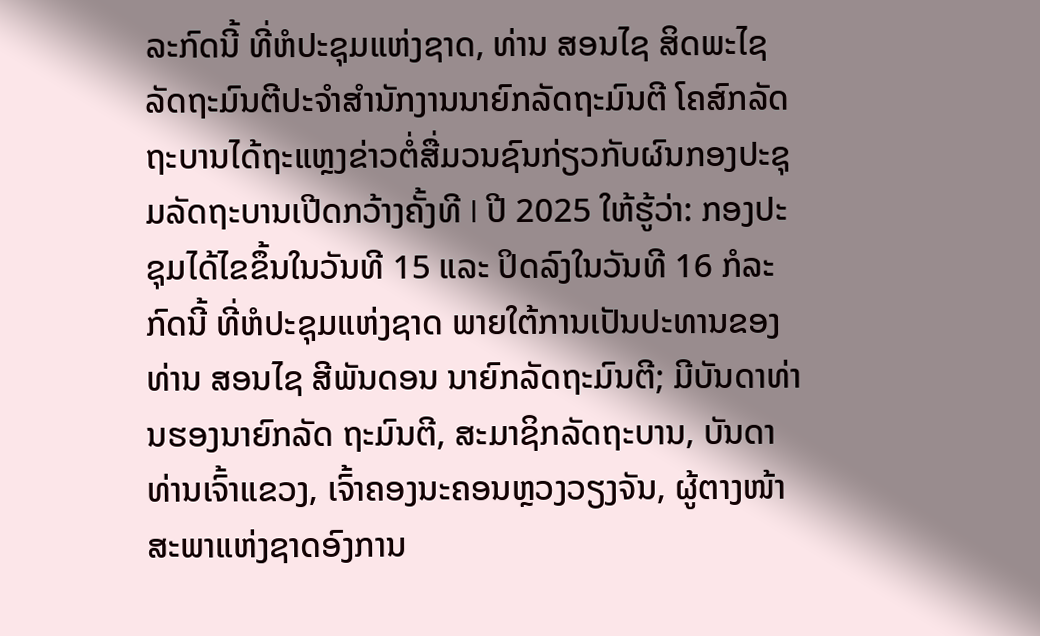ລະກົດນີ້ ທີ່ຫໍປະຊຸມແຫ່ງຊາດ, ທ່ານ ສອນໄຊ ສິດພະໄຊ ລັດຖະມົນຕີປະຈໍາສໍານັກງານນາຍົກລັດຖະມົນຕີ ໂຄສົກລັດຖະບານໄດ້ຖະແຫຼງຂ່າວຕໍ່ສື່ມວນຊົນກ່ຽວກັບຜົນກອງປະຊຸມລັດຖະບານເປີດກວ້າງຄັ້ງທີ I ປີ 2025 ໃຫ້ຮູ້ວ່າ: ກອງປະຊຸມໄດ້ໄຂຂຶ້ນໃນວັນທີ 15 ແລະ ປິດລົງໃນວັນທີ 16 ກໍລະກົດນີ້ ທີ່ຫໍປະຊຸມແຫ່ງຊາດ ພາຍໃຕ້ການເປັນປະທານຂອງທ່ານ ສອນໄຊ ສີພັນດອນ ນາຍົກລັດຖະມົນຕີ; ມີບັນດາທ່ານຮອງນາຍົກລັດ ຖະມົນຕີ, ສະມາຊິກລັດຖະບານ, ບັນດາທ່ານເຈົ້າແຂວງ, ເຈົ້າຄອງນະຄອນຫຼວງວຽງຈັນ, ຜູ້ຕາງໜ້າສະພາແຫ່ງຊາດອົງການ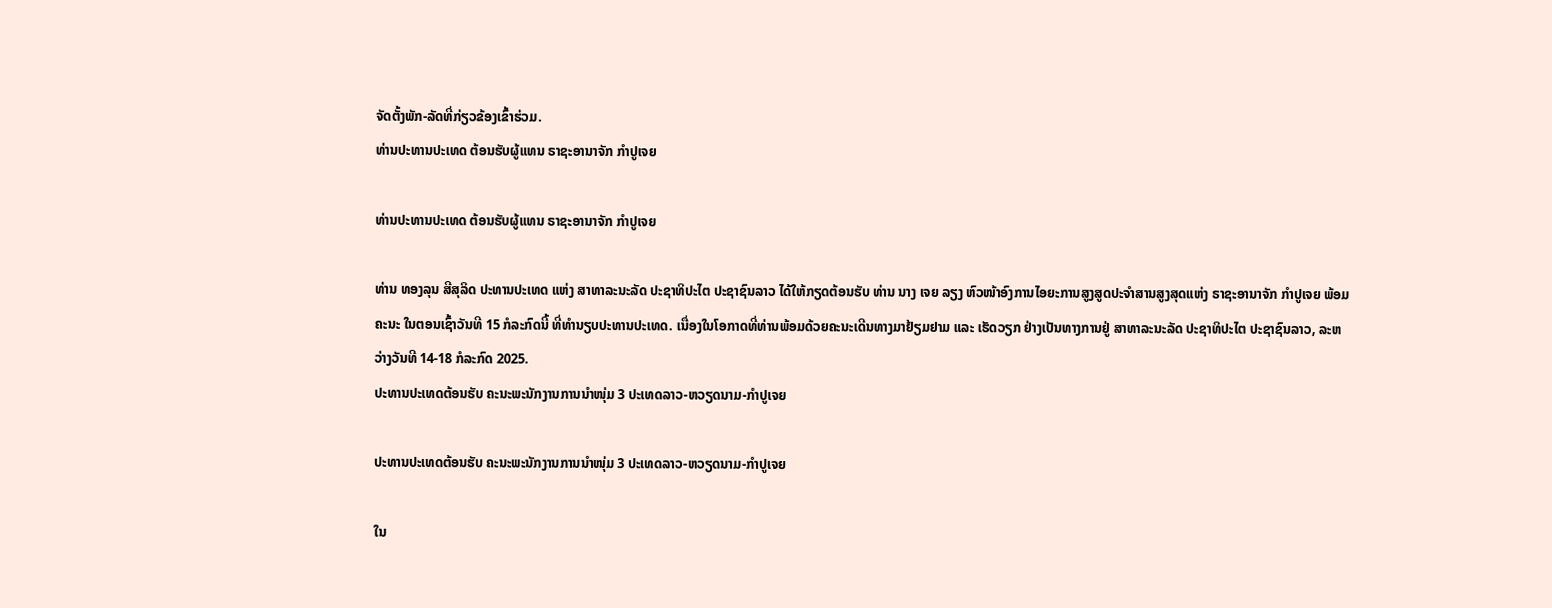ຈັດຕັ້ງພັກ-ລັດທີ່ກ່ຽວຂ້ອງເຂົ້າຮ່ວມ.
ທ່ານປະທານປະເທດ ຕ້ອນຮັບຜູ້ແທນ ຣາຊະອານາຈັກ ກໍາປູເຈຍ

ທ່ານປະທານປະເທດ ຕ້ອນຮັບຜູ້ແທນ ຣາຊະອານາຈັກ ກໍາປູເຈຍ

ທ່ານ ທອງລຸນ ສີສຸລິດ ປະທານປະເທດ ແຫ່ງ ສາທາລະນະລັດ ປະຊາທິປະໄຕ ປະຊາຊົນລາວ ໄດ້ໃຫ້ກຽດຕ້ອນຮັບ ທ່ານ ນາງ ເຈຍ ລຽງ ຫົວໜ້າອົງການໄອຍະການສູງສູດປະຈໍາສານສູງສຸດແຫ່ງ ຣາຊະອານາຈັກ ກໍາປູເຈຍ ພ້ອມຄະນະ ໃນຕອນເຊົ້າວັນທີ 15 ກໍລະກົດນີ້ ທີ່ທໍານຽບປະທານປະເທດ. ເນື່ອງໃນໂອກາດທີ່ທ່ານພ້ອມດ້ວຍຄະນະເດີນທາງມາຢ້ຽມຢາມ ແລະ ເຮັດວຽກ ຢ່າງເປັນທາງການຢູ່ ສາທາລະນະລັດ ປະຊາທິປະໄຕ ປະຊາຊົນລາວ, ລະຫວ່າງວັນທີ 14-18 ກໍລະກົດ 2025.
ປະທານປະເທດຕ້ອນຮັບ ຄະນະພະນັກງານການນໍາໜຸ່ມ 3 ປະເທດລາວ-ຫວຽດນາມ-ກໍາປູເຈຍ

ປະທານປະເທດຕ້ອນຮັບ ຄະນະພະນັກງານການນໍາໜຸ່ມ 3 ປະເທດລາວ-ຫວຽດນາມ-ກໍາປູເຈຍ

ໃນ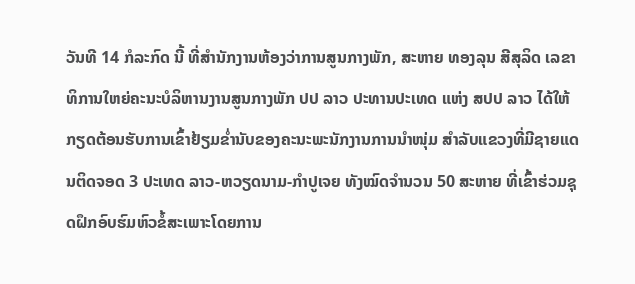ວັນທີ 14 ກໍລະກົດ ນີ້ ທີ່ສໍານັກງານຫ້ອງວ່າການສູນກາງພັກ, ສະຫາຍ ທອງລຸນ ສີສຸລິດ ເລຂາທິການໃຫຍ່ຄະນະບໍລິຫານງານສູນກາງພັກ ປປ ລາວ ປະທານປະເທດ ແຫ່ງ ສປປ ລາວ ໄດ້ໃຫ້ກຽດຕ້ອນຮັບການເຂົ້າຢ້ຽມຂໍ່ານັບຂອງຄະນະພະນັກງານການນໍາໜຸ່ມ ສຳລັບແຂວງທີ່ມີຊາຍແດນຕິດຈອດ 3 ປະເທດ ລາວ-ຫວຽດນາມ-ກໍາປູເຈຍ ທັງໝົດຈໍານວນ 50 ສະຫາຍ ທີ່ເຂົ້າຮ່ວມຊຸດຝຶກອົບຮົມຫົວຂໍ້ສະເພາະໂດຍການ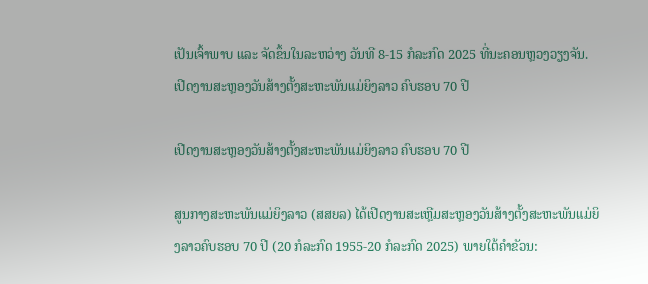ເປັນເຈົ້າພາບ ແລະ ຈັດຂຶ້ນໃນລະຫວ່າງ ວັນທີ 8-15 ກໍລະກົດ 2025 ທີ່ນະຄອນຫຼວງວຽງຈັນ.
ເປີດງານສະຫຼອງວັນສ້າງຕັ້ງສະຫະພັນແມ່ຍິງລາວ ຄົບຮອບ 70 ປີ

ເປີດງານສະຫຼອງວັນສ້າງຕັ້ງສະຫະພັນແມ່ຍິງລາວ ຄົບຮອບ 70 ປີ

ສູນກາງສະຫະພັນແມ່ຍິງລາວ (ສສຍລ) ໄດ້ເປີດງານສະເຫຼີມສະຫຼອງວັນສ້າງຕັ້ງສະຫະພັນແມ່ຍິງລາວຄົບຮອບ 70 ປີ (20 ກໍລະກົດ 1955-20 ກໍລະກົດ 2025) ພາຍໃຕ້ຄໍາຂັວນ: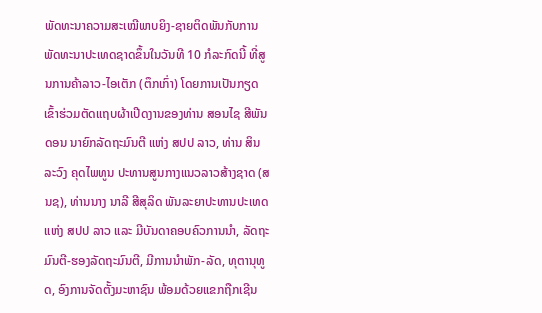ພັດທະນາຄວາມສະເໝີພາບຍິງ-ຊາຍຕິດພັນກັບການພັດທະນາປະເທດຊາດຂຶ້ນໃນວັນທີ 10 ກໍລະກົດນີ້ ທີ່ສູນການຄ້າລາວ-ໄອເຕັກ (ຕຶກເກົ່າ) ໂດຍການເປັນກຽດເຂົ້າຮ່ວມຕັດແຖບຜ້າເປີດງານຂອງທ່ານ ສອນໄຊ ສີພັນດອນ ນາຍົກລັດຖະມົນຕີ ແຫ່ງ ສປປ ລາວ, ທ່ານ ສິນລະວົງ ຄຸດໄພທູນ ປະທານສູນກາງແນວລາວສ້າງຊາດ (ສນຊ), ທ່ານນາງ ນາລີ ສີສຸລິດ ພັນລະຍາປະທານປະເທດແຫ່ງ ສປປ ລາວ ແລະ ມີບັນດາຄອບຄົວການນໍາ, ລັດຖະມົນຕີ-ຮອງລັດຖະມົນຕີ, ມີການນຳພັກ-ລັດ, ທຸຕານຸທູດ, ອົງການຈັດຕັ້ງມະຫາຊົນ ພ້ອມດ້ວຍແຂກຖືກເຊີນ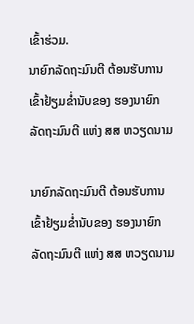ເຂົ້າຮ່ວມ.
ນາຍົກລັດຖະມົນຕີ ຕ້ອນຮັບການເຂົ້າຢ້ຽມຂໍ່ານັບຂອງ ຮອງນາຍົກລັດຖະມົນຕີ ແຫ່ງ ສສ ຫວຽດນາມ

ນາຍົກລັດຖະມົນຕີ ຕ້ອນຮັບການເຂົ້າຢ້ຽມຂໍ່ານັບຂອງ ຮອງນາຍົກລັດຖະມົນຕີ ແຫ່ງ ສສ ຫວຽດນາມ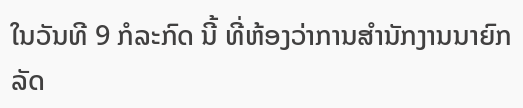ໃນວັນທີ 9 ກໍລະກົດ ນີ້ ທີ່ຫ້ອງວ່າການສໍານັກງານນາຍົກລັດ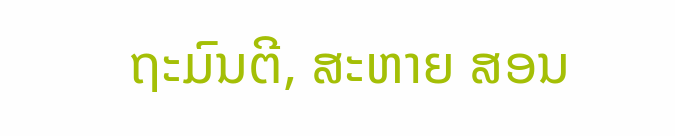ຖະມົນຕີ, ສະຫາຍ ສອນ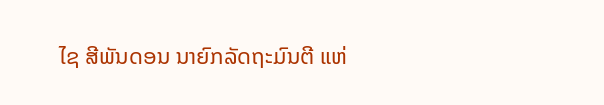ໄຊ ສີພັນດອນ ນາຍົກລັດຖະມົນຕີ ແຫ່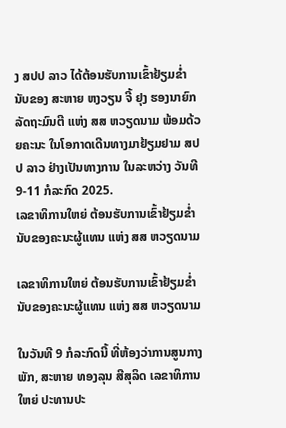ງ ສປປ ລາວ ໄດ້ຕ້ອນຮັບການເຂົ້າຢ້ຽມຂໍ່ານັບຂອງ ສະຫາຍ ຫງວຽນ ຈີ້ ຢຸງ ຮອງນາຍົກລັດຖະມົນຕີ ແຫ່ງ ສສ ຫວຽດນາມ ພ້ອມດ້ວຍຄະນະ ໃນໂອກາດເດີນທາງມາຢ້ຽມຢາມ ສປປ ລາວ ຢ່າງເປັນທາງການ ໃນລະຫວ່າງ ວັນທີ 9-11 ກໍລະກົດ 2025.
ເລຂາທິການໃຫຍ່ ຕ້ອນຮັບການເຂົ້າຢ້ຽມຂໍ່ານັບຂອງຄະນະຜູ້ແທນ ແຫ່ງ ສສ ຫວຽດນາມ

ເລຂາທິການໃຫຍ່ ຕ້ອນຮັບການເຂົ້າຢ້ຽມຂໍ່ານັບຂອງຄະນະຜູ້ແທນ ແຫ່ງ ສສ ຫວຽດນາມ

ໃນວັນທີ 9 ກໍລະກົດນີ້ ທີ່ຫ້ອງວ່າການສູນກາງພັກ, ສະຫາຍ ທອງລຸນ ສີສຸລິດ ເລຂາທິການໃຫຍ່ ປະທານປະ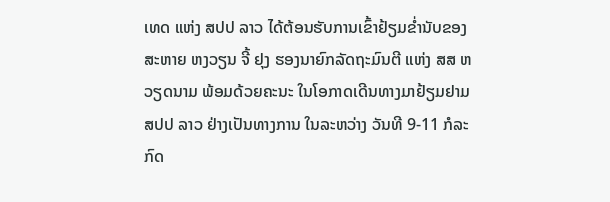ເທດ ແຫ່ງ ສປປ ລາວ ໄດ້ຕ້ອນຮັບການເຂົ້າຢ້ຽມຂໍ່ານັບຂອງ ສະຫາຍ ຫງວຽນ ຈີ້ ຢຸງ ຮອງນາຍົກລັດຖະມົນຕີ ແຫ່ງ ສສ ຫວຽດນາມ ພ້ອມດ້ວຍຄະນະ ໃນໂອກາດເດີນທາງມາຢ້ຽມຢາມ ສປປ ລາວ ຢ່າງເປັນທາງການ ໃນລະຫວ່າງ ວັນທີ 9-11 ກໍລະກົດ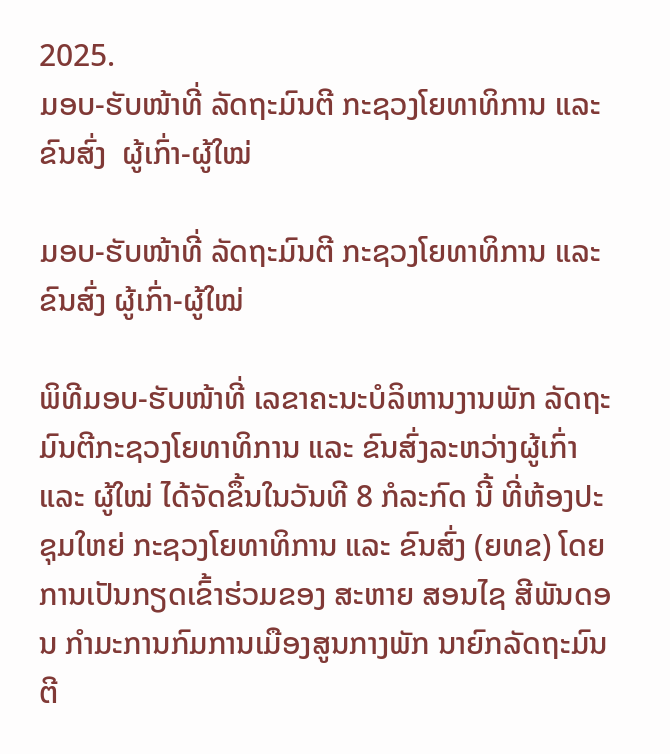2025.
ມອບ-ຮັບໜ້າທີ່ ລັດຖະມົນຕີ ກະຊວງໂຍທາທິການ ແລະ ຂົນສົ່ງ  ຜູ້ເກົ່າ-ຜູ້ໃໝ່

ມອບ-ຮັບໜ້າທີ່ ລັດຖະມົນຕີ ກະຊວງໂຍທາທິການ ແລະ ຂົນສົ່ງ ຜູ້ເກົ່າ-ຜູ້ໃໝ່

ພິທີມອບ-ຮັບໜ້າທີ່ ເລຂາຄະນະບໍລິຫານງານພັກ ລັດຖະມົນຕີກະຊວງໂຍທາທິການ ແລະ ຂົນສົ່ງລະຫວ່າງຜູ້ເກົ່າ ແລະ ຜູ້ໃໝ່ ໄດ້ຈັດຂຶ້ນໃນວັນທີ 8 ກໍລະກົດ ນີ້ ທີ່ຫ້ອງປະຊຸມໃຫຍ່ ກະຊວງໂຍທາທິການ ແລະ ຂົນສົ່ງ (ຍທຂ) ໂດຍການເປັນກຽດເຂົ້າຮ່ວມຂອງ ສະຫາຍ ສອນໄຊ ສີພັນດອນ ກໍາມະການກົມການເມືອງສູນກາງພັກ ນາຍົກລັດຖະມົນຕີ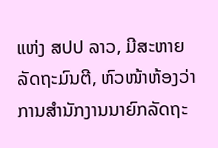ແຫ່ງ ສປປ ລາວ, ມີສະຫາຍລັດຖະມົນຕີ, ຫົວໜ້າຫ້ອງວ່າການສໍານັກງານນາຍົກລັດຖະ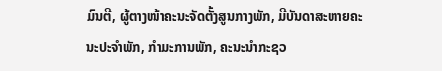ມົນຕີ, ຜູ້ຕາງໜ້າຄະນະຈັດຕັ້ງສູນກາງພັກ, ມີບັນດາສະຫາຍຄະນະປະຈຳພັກ, ກຳມະການພັກ, ຄະນະນໍາກະຊວ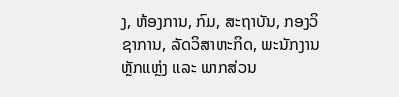ງ, ຫ້ອງການ, ກົມ, ສະຖາບັນ, ກອງວິຊາການ, ລັດວິສາຫະກິດ, ພະນັກງານຫຼັກແຫຼ່ງ ແລະ ພາກສ່ວນ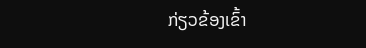ກ່ຽວຂ້ອງເຂົ້າ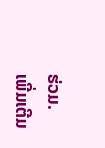ຮ່ວມ.
ເພີ່ມເຕີມ